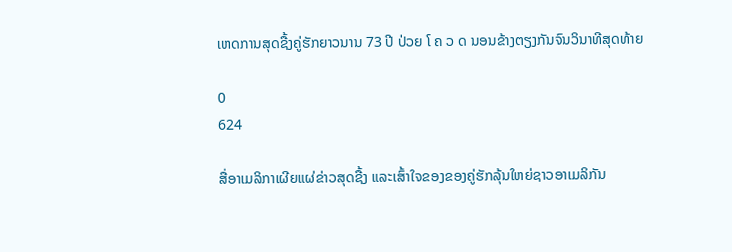ເຫດການສຸດຊື້ງຄູ່ຮັກຍາວນານ 73 ປີ ປ່ວຍ ໂ ຄ ວ ດ ນອນຂ້າງຕຽງກັນຈົນວິນາທີສຸດທ້າຍ

0
624

ສື່ອາເມລິກາເຜີຍແຜ່ຂ່າວສຸດຊື້ງ ແລະເສົ້າໃຈຂອງຂອງຄູ່ຮັກລຸ້ນໃຫຍ່ຊາວອາເມລິກັນ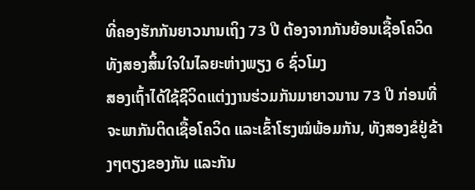ທີ່ຄອງຮັກກັນຍາວນານເຖິງ 73 ປີ ຕ້ອງຈາກກັນຍ້ອນເຊື້ອໂຄວິດ ທັງສອງສິ້ນໃຈໃນໄລຍະຫ່າງພຽງ 6 ຊົ່ວໂມງ
ສອງເຖົ້າໄດ້ໃຊ້ຊີວິດແຕ່ງງານຮ່ວມກັນມາຍາວນານ 73 ປີ ກ່ອນທີ່ຈະພາກັນຕິດເຊື້ອໂຄວິດ ແລະເຂົ້າໂຮງໝໍພ້ອມກັນ, ທັງສອງຂໍຢູ່ຂ້າງໆຕຽງຂອງກັນ ແລະກັນ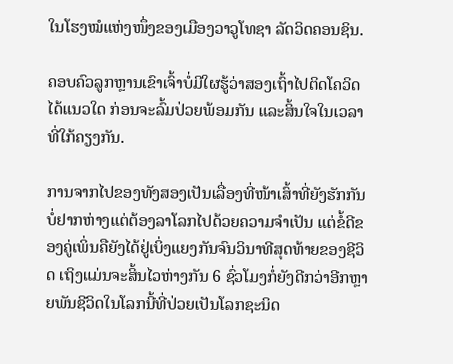ໃນໂຮງໝໍແຫ່ງໜຶ່ງຂອງເມືອງວາວູໂທຊາ ລັດວິດຄອນຊິນ.

ຄອບຄົວລູກຫຼານເຂົາເຈົ້າບໍ່ມີໃຜຮູ້ວ່າສອງເຖົ້າໄປຕິດໂຄວິດໄດ້ແນວໃດ ກ່ອນຈະລົ້ມປ່ວຍພ້ອມກັນ ແລະສິ້ນໃຈໃນເວລາທີ່ໃກ້ຄຽງກັນ.

ການຈາກໄປຂອງທັງສອງເປັນເລື່ອງທີ່ໜ້າເສົ້າທີ່ຍັງຮັກກັນບໍ່ຢາກຫ່າງແຕ່ຕ້ອງລາໂລກໄປດ້ວຍຄວາມຈຳເປັນ ແຕ່ຂໍ້ດີຂອງຄູ່ເພິ່ນຄືຍັງໄດ້ຢູ່ເບິ່ງແຍງກັນຈົນວິນາທີສຸດທ້າຍຂອງຊີວິດ ເຖິງແມ່ນຈະສິ້ນໄວຫ່າງກັນ 6 ຊົ່ວໂມງກໍ່ຍັງດີກວ່າອີກຫຼາຍພັນຊີວິດໃນໂລກນີ້ທີ່ປ່ວຍເປັນໂລກຊະນິດ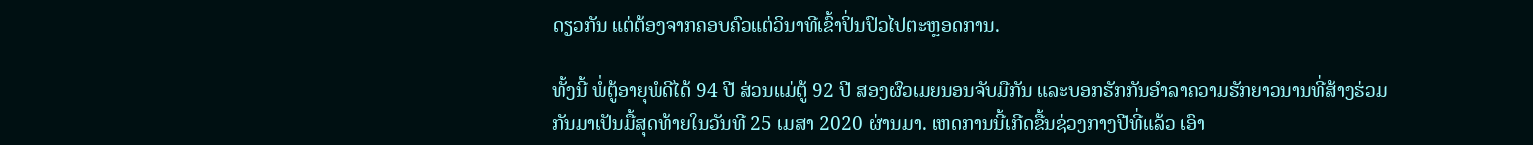ດຽວກັນ ແຕ່ຕ້ອງຈາກຄອບຄົວແຕ່ວິນາທີເຂົ້າປິ່ນປົວໄປຕະຫຼອດການ.

ທັ້ງນີ້ ພໍ່ຕູ້ອາຍຸພໍດີໄດ້ 94 ປີ ສ່ວນແມ່ຕູ້ 92 ປີ ສອງຜົວເມຍນອນຈັບມືກັນ ແລະບອກຮັກກັນອໍາລາຄວາມຮັກຍາວນານທີ່ສ້າງຮ່ວມກັນມາເປັນມື້ສຸດທ້າຍໃນວັນທີ 25 ເມສາ 2020 ຜ່ານມາ. ເຫດການນີ້ເກີດຂື້ນຊ່ວງກາງປີທີ່ແລ້ວ ເອົາ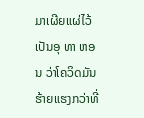ມາເຜີຍແຜ່ໄວ້ເປັນອຸ ທາ ຫອນ ວ່າໂຄວິດມັນຮ້າຍແຮງກວ່າທີ່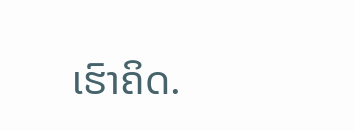ເຮົາຄິດ.